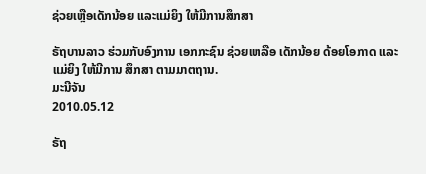ຊ່ວຍເຫຼືອເດັກນ້ອຍ ແລະແມ່ຍິງ ໃຫ້ມີການສຶກສາ

ຣັຖບານລາວ ຮ່ວມກັບອົງການ ເອກກະຊົນ ຊ່ວຍເຫລືອ ເດັກນ້ອຍ ດ້ອຍໂອກາດ ແລະແມ່ຍິງ ໃຫ້ມີການ ສຶກສາ ຕາມມາຕຖານ.
ມະນີຈັນ
2010.05.12

ຣັຖ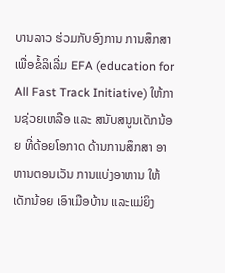ບານລາວ ຮ່ວມກັບອົງການ ການສຶກສາ ເພື່ອຂໍ້ລິເລີ່ມ EFA (education for All Fast Track Initiative) ໃຫ້ການຊ່ວຍເຫລືອ ແລະ ສນັບສນູນເດັກນ້ອຍ ທີ່ດ້ອຍໂອກາດ ດ້ານການສຶກສາ ອາຫານຕອນເວັນ ການແບ່ງອາຫານ ໃຫ້ເດັກນ້ອຍ ເອົາເມືອບ້ານ ແລະແມ່ຍິງ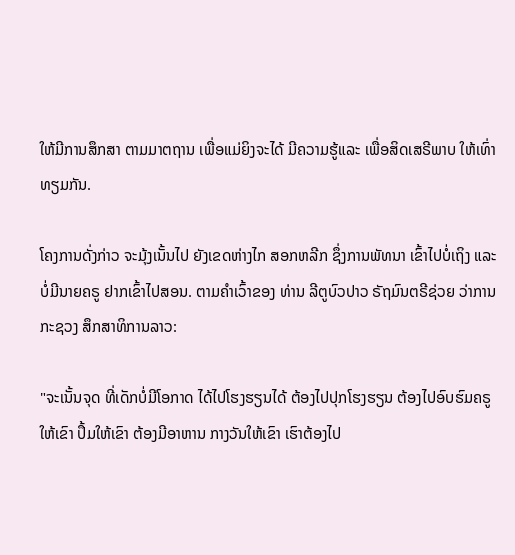ໃຫ້ມີການສຶກສາ ຕາມມາຕຖານ ເພື່ອແມ່ຍິງຈະໄດ້ ມີຄວາມຮູ້ແລະ ເພື່ອສິດເສຣີພາບ ໃຫ້ເທົ່າທຽມກັນ.

ໂຄງການດັ່ງກ່າວ ຈະມຸ້ງເນັ້ນໄປ ຍັງເຂດຫ່າງໄກ ສອກຫລີກ ຊຶ່ງການພັທນາ ເຂົ້າໄປບໍ່ເຖິງ ແລະບໍ່ມີນາຍຄຣູ ຢາກເຂົ້າໄປສອນ. ຕາມຄໍາເວົ້າຂອງ ທ່ານ ລີຕູບົວປາວ ຣັຖມົນຕຣີຊ່ວຍ ວ່າການກະຊວງ ສຶກສາທິການລາວ:

"ຈະເນັ້ນຈຸດ ທີ່ເດັກບໍ່ມີໂອກາດ ໄດ້ໄປໂຮງຮຽນໄດ້ ຕ້ອງໄປປຸກໂຮງຮຽນ ຕ້ອງໄປອົບຮົມຄຣູ ໃຫ້ເຂົາ ປຶ້ມໃຫ້ເຂົາ ຕ້ອງມີອາຫານ ກາງວັນໃຫ້ເຂົາ ເຮົາຕ້ອງໄປ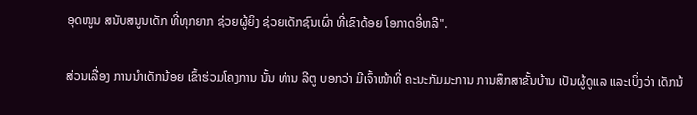ອຸດໜູນ ສນັບສນູນເດັກ ທີ່ທຸກຍາກ ຊ່ວຍຜູ້ຍິງ ຊ່ວຍເດັກຊົນເຜົ່າ ທີ່ເຂົາດ້ອຍ ໂອກາດອີ່ຫລີ".

ສ່ວນເລື່ອງ ການນໍາເດັກນ້ອຍ ເຂົ້າຮ່ວມໂຄງການ ນັ້ນ ທ່ານ ລີຕູ ບອກວ່າ ມີເຈົ້າໜ້າທີ່ ຄະນະກັມມະການ ການສຶກສາຂັ້ນບ້ານ ເປັນຜູ້ດູແລ ແລະເບິ່ງວ່າ ເດັກນ້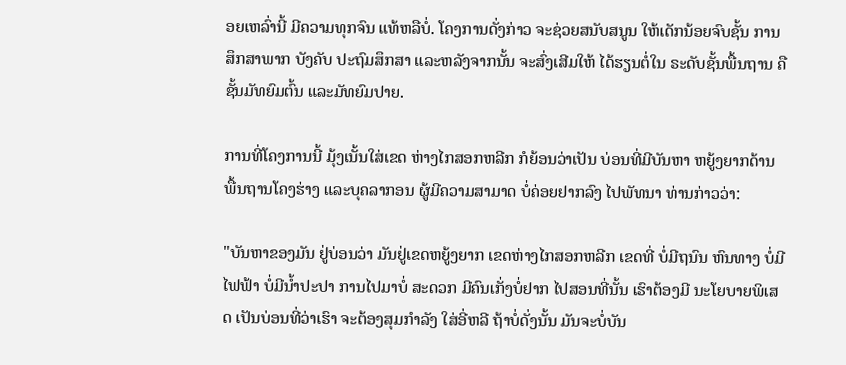ອຍເຫລົ່ານີ້ ມີຄວາມທຸກຈົນ ແທ້ຫລືບໍ່. ໂຄງການດັ່ງກ່າວ ຈະຊ່ວຍສນັບສນູນ ໃຫ້ເດັກນ້ອຍຈົບຊັ້ນ ການສຶກສາພາກ ບັງຄັບ ປະຖົມສຶກສາ ແລະຫລັງຈາກນັ້ນ ຈະສົ່ງເສີມໃຫ້ ໄດ້ຮຽນຕໍ່ໃນ ຣະດັບຊັ້ນພື້ນຖານ ຄືຊັ້ນມັທຍົມຕົ້ນ ແລະມັທຍົມປາຍ.

ການທີ່ໂຄງການນີ້ ມຸ້ງເນັ້ນໃສ່ເຂດ ຫ່າງໄກສອກຫລີກ ກໍຍ້ອນວ່າເປັນ ບ່ອນທີ່ມີບັນຫາ ຫຍູ້ງຍາກດ້ານ ພື້ນຖານໂຄງຮ່າງ ແລະບຸຄລາກອນ ຜູ້ມີຄວາມສາມາດ ບໍ່ຄ່ອຍຢາກລົງ ໄປພັທນາ ທ່ານກ່າວວ່າ:

"ບັນຫາຂອງມັນ ຢູ່ບ່ອນວ່າ ມັນຢູ່ເຂດຫຍູ້ງຍາກ ເຂດຫ່າງໄກສອກຫລີກ ເຂດທີ່ ບໍ່ມີຖນົນ ຫົນທາງ ບໍ່ມີໄຟຟ້າ ບໍ່ມີນໍ້າປະປາ ການໄປມາບໍ່ ສະດວກ ມີຄົນເກັ່ງບໍ່ຢາກ ໄປສອນທີ່ນັ້ນ ເຮົາຕ້ອງມີ ນະໂຍບາຍພິເສດ ເປັນບ່ອນທີ່ວ່າເຮົາ ຈະຕ້ອງສຸມກໍາລັງ ໃສ່ອີ່ຫລີ ຖ້າບໍ່ດັ່ງນັ້ນ ມັນຈະບໍ່ບັນ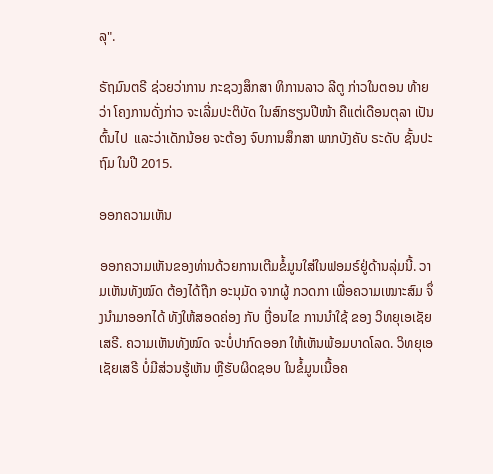ລຸ".

ຣັຖມົນຕຣີ ຊ່ວຍວ່າການ ກະຊວງສຶກສາ ທິການລາວ ລີຕູ ກ່າວໃນຕອນ ທ້າຍວ່າ ໂຄງການດັ່ງກ່າວ ຈະເລີ່ມປະຕິບັດ ໃນສົກຮຽນປີໜ້າ ຄືແຕ່ເດືອນຕຸລາ ເປັນຕົ້ນໄປ  ແລະວ່າເດັກນ້ອຍ ຈະຕ້ອງ ຈົບການສຶກສາ ພາກບັງຄັບ ຣະດັບ ຊັ້ນປະຖົມ ໃນປີ 2015.

ອອກຄວາມເຫັນ

ອອກຄວາມເຫັນຂອງທ່ານດ້ວຍການເຕີມຂໍ້ມູນໃສ່ໃນຟອມຣ໌ຢູ່ດ້ານລຸ່ມນີ້. ວາມເຫັນທັງໝົດ ຕ້ອງໄດ້ຖືກ ອະນຸມັດ ຈາກຜູ້ ກວດກາ ເພື່ອຄວາມເໝາະສົມ ຈຶ່ງນໍາມາອອກໄດ້ ທັງໃຫ້ສອດຄ່ອງ ກັບ ເງື່ອນໄຂ ການນຳໃຊ້ ຂອງ ວິທຍຸເອເຊັຍເສຣີ. ຄວາມເຫັນທັງໝົດ ຈະບໍ່ປາກົດອອກ ໃຫ້ເຫັນພ້ອມບາດໂລດ. ວິທຍຸເອເຊັຍເສຣີ ບໍ່ມີສ່ວນຮູ້ເຫັນ ຫຼືຮັບຜິດຊອບ ໃນຂໍ້ມູນເນື້ອຄ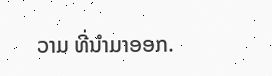ວາມ ທີ່ນໍາມາອອກ.